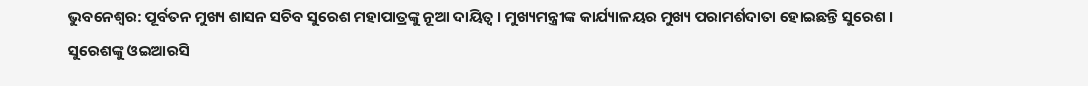ଭୁବନେଶ୍ବର: ପୂର୍ବତନ ମୁଖ୍ୟ ଶାସନ ସଚିବ ସୁରେଶ ମହାପାତ୍ରଙ୍କୁ ନୂଆ ଦାୟିତ୍ବ । ମୁଖ୍ୟମନ୍ତ୍ରୀଙ୍କ କାର୍ଯ୍ୟାଳୟର ମୁଖ୍ୟ ପରାମର୍ଶଦାତା ହୋଇଛନ୍ତି ସୁରେଶ । ସୁରେଶଙ୍କୁ ଓଇଆରସି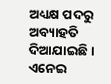ଅଧ୍ୟକ୍ଷ ପଦରୁ ଅବ୍ୟାହତି ଦିଆଯାଇଛି । ଏନେଇ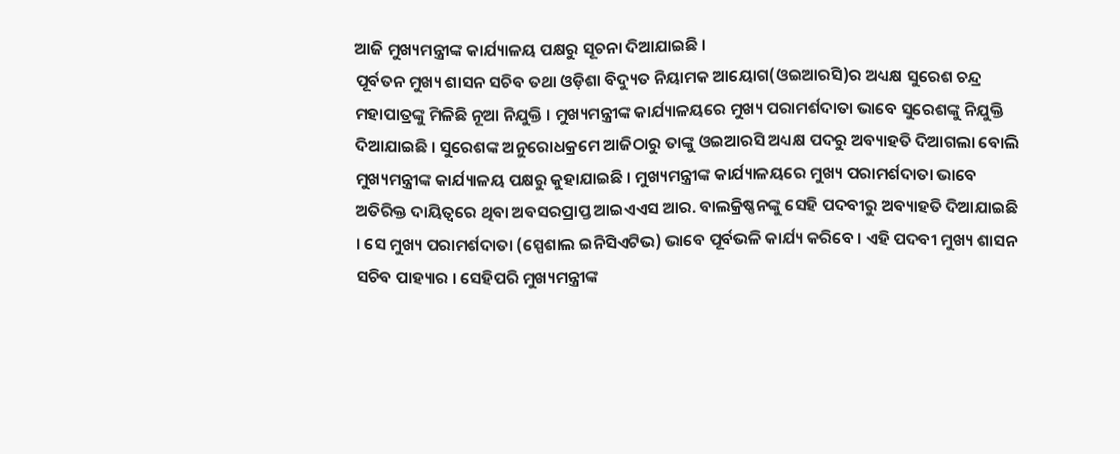ଆଜି ମୁଖ୍ୟମନ୍ତ୍ରୀଙ୍କ କାର୍ଯ୍ୟାଳୟ ପକ୍ଷରୁ ସୂଚନା ଦିଆଯାଇଛି ।
ପୂର୍ବତନ ମୁଖ୍ୟ ଶାସନ ସଚିବ ତଥା ଓଡ଼ିଶା ବିଦ୍ୟୁତ ନିୟାମକ ଆୟୋଗ(ଓଇଆରସି)ର ଅଧ୍ୟକ୍ଷ ସୁରେଶ ଚନ୍ଦ୍ର ମହାପାତ୍ରଙ୍କୁ ମିଳିଛି ନୂଆ ନିଯୁକ୍ତି । ମୁଖ୍ୟମନ୍ତ୍ରୀଙ୍କ କାର୍ଯ୍ୟାଳୟରେ ମୁଖ୍ୟ ପରାମର୍ଶଦାତା ଭାବେ ସୁରେଶଙ୍କୁ ନିଯୁକ୍ତି ଦିଆଯାଇଛି । ସୁରେଶଙ୍କ ଅନୁରୋଧକ୍ରମେ ଆଜିଠାରୁ ତାଙ୍କୁ ଓଇଆରସି ଅଧ୍ୟକ୍ଷ ପଦରୁ ଅବ୍ୟାହତି ଦିଆଗଲା ବୋଲି ମୁଖ୍ୟମନ୍ତ୍ରୀଙ୍କ କାର୍ଯ୍ୟାଳୟ ପକ୍ଷରୁ କୁହାଯାଇଛି । ମୁଖ୍ୟମନ୍ତ୍ରୀଙ୍କ କାର୍ଯ୍ୟାଳୟରେ ମୁଖ୍ୟ ପରାମର୍ଶଦାତା ଭାବେ ଅତିରିକ୍ତ ଦାୟିତ୍ବରେ ଥିବା ଅବସରପ୍ରାପ୍ତ ଆଇଏଏସ ଆର. ବାଲକ୍ରିଷ୍ଣନଙ୍କୁ ସେହି ପଦବୀରୁ ଅବ୍ୟାହତି ଦିଆଯାଇଛି । ସେ ମୁଖ୍ୟ ପରାମର୍ଶଦାତା (ସ୍ପେଶାଲ ଇନିସିଏଟିଭ) ଭାବେ ପୂର୍ବଭଳି କାର୍ଯ୍ୟ କରିବେ । ଏହି ପଦବୀ ମୁଖ୍ୟ ଶାସନ ସଚିବ ପାହ୍ୟାର । ସେହିପରି ମୁଖ୍ୟମନ୍ତ୍ରୀଙ୍କ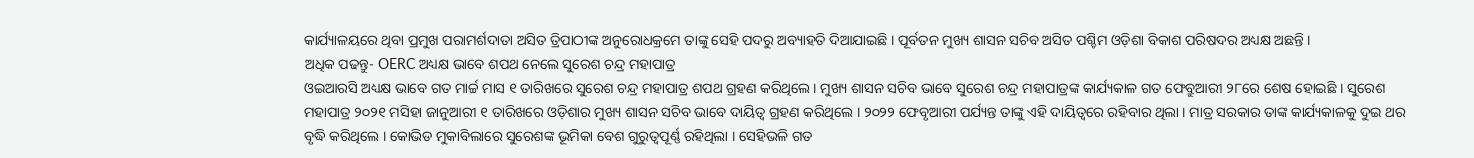କାର୍ଯ୍ୟାଳୟରେ ଥିବା ପ୍ରମୁଖ ପରାମର୍ଶଦାତା ଅସିତ ତ୍ରିପାଠୀଙ୍କ ଅନୁରୋଧକ୍ରମେ ତାଙ୍କୁ ସେହି ପଦରୁ ଅବ୍ୟାହତି ଦିଆଯାଇଛି । ପୂର୍ବତନ ମୁଖ୍ୟ ଶାସନ ସଚିବ ଅସିତ ପଶ୍ଚିମ ଓଡ଼ିଶା ବିକାଶ ପରିଷଦର ଅଧ୍ୟକ୍ଷ ଅଛନ୍ତି ।
ଅଧିକ ପଢନ୍ତୁ- OERC ଅଧ୍ୟକ୍ଷ ଭାବେ ଶପଥ ନେଲେ ସୁରେଶ ଚନ୍ଦ୍ର ମହାପାତ୍ର
ଓଇଆରସି ଅଧ୍ୟକ୍ଷ ଭାବେ ଗତ ମାର୍ଚ୍ଚ ମାସ ୧ ତାରିଖରେ ସୁରେଶ ଚନ୍ଦ୍ର ମହାପାତ୍ର ଶପଥ ଗ୍ରହଣ କରିଥିଲେ । ମୁଖ୍ୟ ଶାସନ ସଚିବ ଭାବେ ସୁରେଶ ଚନ୍ଦ୍ର ମହାପାତ୍ରଙ୍କ କାର୍ଯ୍ୟକାଳ ଗତ ଫେବ୍ରୁଆରୀ ୨୮ରେ ଶେଷ ହୋଇଛି । ସୁରେଶ ମହାପାତ୍ର ୨୦୨୧ ମସିହା ଜାନୁଆରୀ ୧ ତାରିଖରେ ଓଡ଼ିଶାର ମୁଖ୍ୟ ଶାସନ ସଚିବ ଭାବେ ଦାୟିତ୍ବ ଗ୍ରହଣ କରିଥିଲେ । ୨୦୨୨ ଫେବୃଆରୀ ପର୍ଯ୍ୟନ୍ତ ତାଙ୍କୁ ଏହି ଦାୟିତ୍ବରେ ରହିବାର ଥିଲା । ମାତ୍ର ସରକାର ତାଙ୍କ କାର୍ଯ୍ୟକାଳକୁ ଦୁଇ ଥର ବୃଦ୍ଧି କରିଥିଲେ । କୋଭିଡ ମୁକାବିଲାରେ ସୁରେଶଙ୍କ ଭୂମିକା ବେଶ ଗୁରୁତ୍ବପୂର୍ଣ୍ଣ ରହିଥିଲା । ସେହିଭଳି ଗତ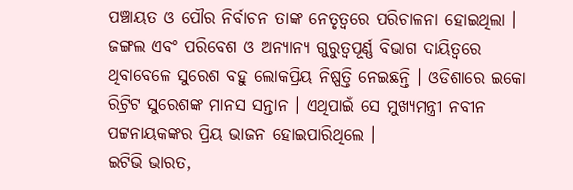ପଞ୍ଚାୟତ ଓ ପୌର ନିର୍ବାଚନ ତାଙ୍କ ନେତୃତ୍ବରେ ପରିଚାଳନା ହୋଇଥିଲା । ଜଙ୍ଗଲ ଏବଂ ପରିବେଶ ଓ ଅନ୍ୟାନ୍ୟ ଗୁରୁତ୍ବପୂର୍ଣ୍ଣ ବିଭାଗ ଦାୟିତ୍ବରେ ଥିବାବେଳେ ସୁରେଶ ବହୁ ଲୋକପ୍ରିୟ ନିଷ୍ପତ୍ତି ନେଇଛନ୍ତି । ଓଡିଶାରେ ଇକୋ ରିଟ୍ରିଟ ସୁରେଶଙ୍କ ମାନସ ସନ୍ତାନ । ଏଥିପାଇଁ ସେ ମୁଖ୍ୟମନ୍ତ୍ରୀ ନବୀନ ପଟ୍ଟନାୟକଙ୍କର ପ୍ରିୟ ଭାଜନ ହୋଇପାରିଥିଲେ ।
ଇଟିଭି ଭାରତ,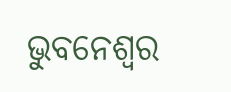ଭୁବନେଶ୍ବର